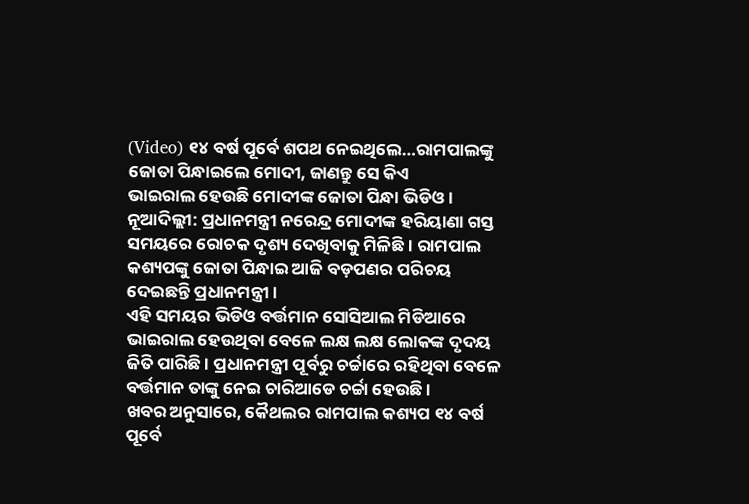(Video) ୧୪ ବର୍ଷ ପୂର୍ବେ ଶପଥ ନେଇଥିଲେ…ରାମପାଲଙ୍କୁ ଜୋତା ପିନ୍ଧାଇଲେ ମୋଦୀ, ଜାଣନ୍ତୁ ସେ କିଏ
ଭାଇରାଲ ହେଉଛି ମୋଦୀଙ୍କ ଜୋତା ପିନ୍ଧା ଭିଡିଓ ।
ନୂଆଦିଲ୍ଲୀ: ପ୍ରଧାନମନ୍ତ୍ରୀ ନରେନ୍ଦ୍ର ମୋଦୀଙ୍କ ହରିୟାଣା ଗସ୍ତ ସମୟରେ ରୋଚକ ଦୃଶ୍ୟ ଦେଖିବାକୁ ମିଳିଛି । ରାମପାଲ କଶ୍ୟପଙ୍କୁ ଜୋତା ପିନ୍ଧାଇ ଆଜି ବଡ଼ପଣର ପରିଚୟ ଦେଇଛନ୍ତି ପ୍ରଧାନମନ୍ତ୍ରୀ ।
ଏହି ସମୟର ଭିଡିଓ ବର୍ତ୍ତମାନ ସୋସିଆଲ ମିଡିଆରେ ଭାଇରାଲ ହେଉଥିବା ବେଳେ ଲକ୍ଷ ଲକ୍ଷ ଲୋକଙ୍କ ଦୃଦୟ ଜିତି ପାରିଛି । ପ୍ରଧାନମନ୍ତ୍ରୀ ପୂର୍ବରୁ ଚର୍ଚ୍ଚାରେ ରହିଥିବା ବେଳେ ବର୍ତ୍ତମାନ ତାଙ୍କୁ ନେଇ ଚାରିଆଡେ ଚର୍ଚ୍ଚା ହେଉଛି ।
ଖବର ଅନୁସାରେ, କୈଥଲର ରାମପାଲ କଶ୍ୟପ ୧୪ ବର୍ଷ ପୂର୍ବେ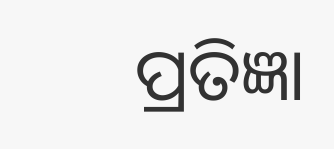ପ୍ରତିଜ୍ଞା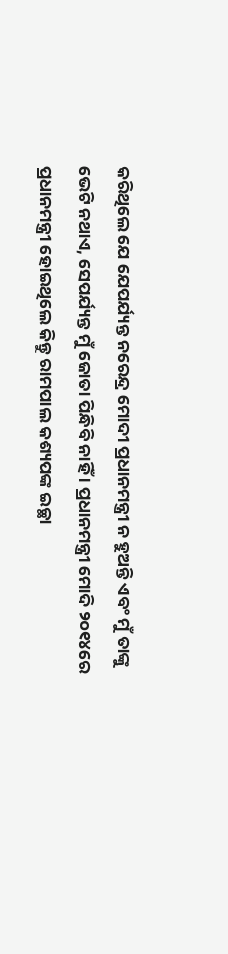କରିଥିଲେ ଯେ ଯେପର୍ଯ୍ୟନ୍ତ ନରେନ୍ଦ୍ର ମୋଦୀ ପ୍ରଧାନମନ୍ତ୍ରୀ ନ ହୁଅନ୍ତି ଏବଂ ମୁଁ ତାଙ୍କୁ ଭେଟି ନଥାଏ, ସେପର୍ଯ୍ୟନ୍ତ ମୁଁ ଜୋତା ପିନ୍ଧିବି ନାହିଁ । ପ୍ରଧାନମନ୍ତ୍ରୀ ମୋଦି ୨୦୧୪ରେ ପ୍ରଧାନମନ୍ତ୍ରୀ ହୋଇଥିଲେ କିନ୍ତୁ ରାମପାଲ କଶ୍ୟପଙ୍କ ଇଚ୍ଛା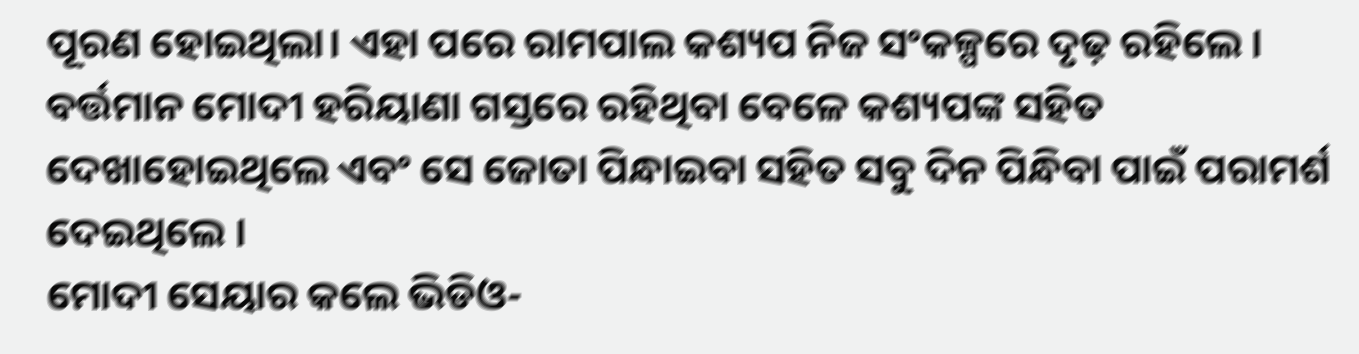ପୂରଣ ହୋଇଥିଲା। ଏହା ପରେ ରାମପାଲ କଶ୍ୟପ ନିଜ ସଂକଳ୍ପରେ ଦୃଢ଼ ରହିଲେ ।
ବର୍ତ୍ତମାନ ମୋଦୀ ହରିୟାଣା ଗସ୍ତରେ ରହିଥିବା ବେଳେ କଶ୍ୟପଙ୍କ ସହିତ ଦେଖାହୋଇଥିଲେ ଏବଂ ସେ ଜୋତା ପିନ୍ଧାଇବା ସହିତ ସବୁ ଦିନ ପିନ୍ଧିବା ପାଇଁ ପରାମର୍ଶ ଦେଇଥିଲେ ।
ମୋଦୀ ସେୟାର କଲେ ଭିଡିଓ-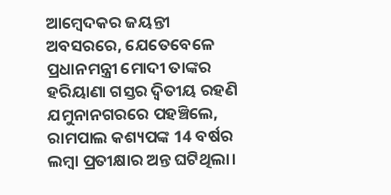ଆମ୍ବେଦକର ଜୟନ୍ତୀ ଅବସରରେ, ଯେତେବେଳେ ପ୍ରଧାନମନ୍ତ୍ରୀ ମୋଦୀ ତାଙ୍କର ହରିୟାଣା ଗସ୍ତର ଦ୍ୱିତୀୟ ରହଣି ଯମୁନାନଗରରେ ପହଞ୍ଚିଲେ, ରାମପାଲ କଶ୍ୟପଙ୍କ 14 ବର୍ଷର ଲମ୍ବା ପ୍ରତୀକ୍ଷାର ଅନ୍ତ ଘଟିଥିଲା।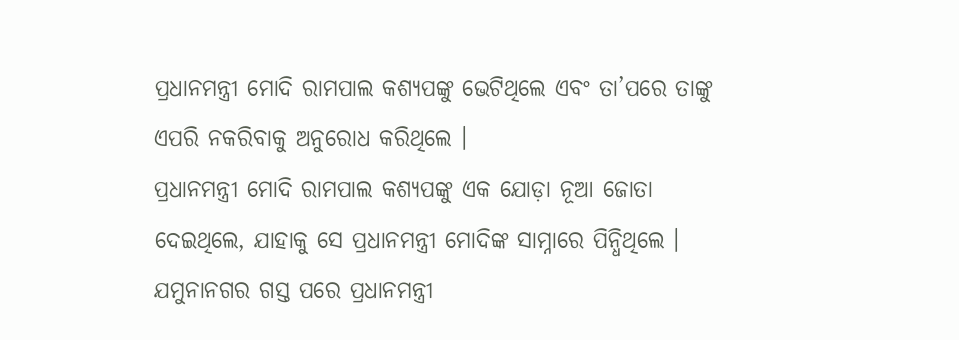ପ୍ରଧାନମନ୍ତ୍ରୀ ମୋଦି ରାମପାଲ କଶ୍ୟପଙ୍କୁ ଭେଟିଥିଲେ ଏବଂ ତା’ପରେ ତାଙ୍କୁ ଏପରି ନକରିବାକୁ ଅନୁରୋଧ କରିଥିଲେ ।
ପ୍ରଧାନମନ୍ତ୍ରୀ ମୋଦି ରାମପାଲ କଶ୍ୟପଙ୍କୁ ଏକ ଯୋଡ଼ା ନୂଆ ଜୋତା ଦେଇଥିଲେ, ଯାହାକୁ ସେ ପ୍ରଧାନମନ୍ତ୍ରୀ ମୋଦିଙ୍କ ସାମ୍ନାରେ ପିନ୍ଧିଥିଲେ । ଯମୁନାନଗର ଗସ୍ତ ପରେ ପ୍ରଧାନମନ୍ତ୍ରୀ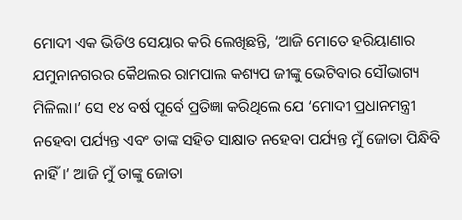ମୋଦୀ ଏକ ଭିଡିଓ ସେୟାର କରି ଲେଖିଛନ୍ତି, ‘ଆଜି ମୋତେ ହରିୟାଣାର ଯମୁନାନଗରର କୈଥଲର ରାମପାଲ କଶ୍ୟପ ଜୀଙ୍କୁ ଭେଟିବାର ସୌଭାଗ୍ୟ ମିଳିଲା।’ ସେ ୧୪ ବର୍ଷ ପୂର୍ବେ ପ୍ରତିଜ୍ଞା କରିଥିଲେ ଯେ ‘ମୋଦୀ ପ୍ରଧାନମନ୍ତ୍ରୀ ନହେବା ପର୍ଯ୍ୟନ୍ତ ଏବଂ ତାଙ୍କ ସହିତ ସାକ୍ଷାତ ନହେବା ପର୍ଯ୍ୟନ୍ତ ମୁଁ ଜୋତା ପିନ୍ଧିବି ନାହିଁ।’ ଆଜି ମୁଁ ତାଙ୍କୁ ଜୋତା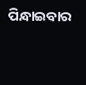ପିନ୍ଧାଇବାର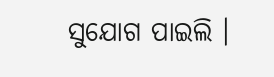ସୁଯୋଗ ପାଇଲି ।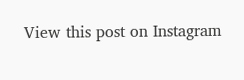View this post on Instagram